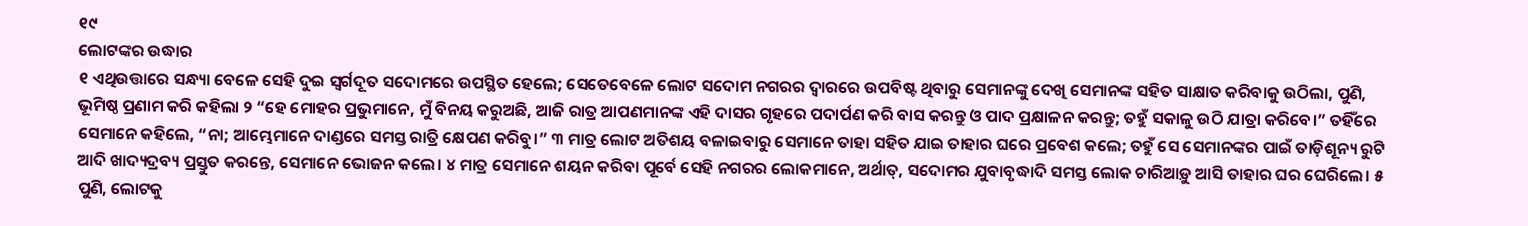୧୯
ଲୋଟଙ୍କର ଉଦ୍ଧାର
୧ ଏଥିଉତ୍ତାରେ ସନ୍ଧ୍ୟା ବେଳେ ସେହି ଦୁଇ ସ୍ୱର୍ଗଦୂତ ସଦୋମରେ ଉପସ୍ଥିତ ହେଲେ; ସେତେବେଳେ ଲୋଟ ସଦୋମ ନଗରର ଦ୍ୱାରରେ ଉପବିଷ୍ଟ ଥିବାରୁ ସେମାନଙ୍କୁ ଦେଖି ସେମାନଙ୍କ ସହିତ ସାକ୍ଷାତ କରିବାକୁ ଉଠିଲା, ପୁଣି, ଭୂମିଷ୍ଠ ପ୍ରଣାମ କରି କହିଲା ୨ “ହେ ମୋହର ପ୍ରଭୁମାନେ, ମୁଁ ବିନୟ କରୁଅଛି, ଆଜି ରାତ୍ର ଆପଣମାନଙ୍କ ଏହି ଦାସର ଗୃହରେ ପଦାର୍ପଣ କରି ବାସ କରନ୍ତୁ ଓ ପାଦ ପ୍ରକ୍ଷାଳନ କରନ୍ତୁ; ତହୁଁ ସକାଳୁ ଉଠି ଯାତ୍ରା କରିବେ।” ତହିଁରେ ସେମାନେ କହିଲେ, “ନା; ଆମ୍ଭେମାନେ ଦାଣ୍ଡରେ ସମସ୍ତ ରାତ୍ରି କ୍ଷେପଣ କରିବୁ।” ୩ ମାତ୍ର ଲୋଟ ଅତିଶୟ ବଳାଇବାରୁ ସେମାନେ ତାହା ସହିତ ଯାଇ ତାହାର ଘରେ ପ୍ରବେଶ କଲେ; ତହୁଁ ସେ ସେମାନଙ୍କର ପାଇଁ ତାଡ଼ିଶୂନ୍ୟ ରୁଟି ଆଦି ଖାଦ୍ୟଦ୍ରବ୍ୟ ପ୍ରସ୍ତୁତ କରନ୍ତେ, ସେମାନେ ଭୋଜନ କଲେ। ୪ ମାତ୍ର ସେମାନେ ଶୟନ କରିବା ପୂର୍ବେ ସେହି ନଗରର ଲୋକମାନେ, ଅର୍ଥାତ୍, ସଦୋମର ଯୁବାବୃଦ୍ଧାଦି ସମସ୍ତ ଲୋକ ଚାରିଆଡ଼ୁ ଆସି ତାହାର ଘର ଘେରିଲେ। ୫ ପୁଣି, ଲୋଟକୁ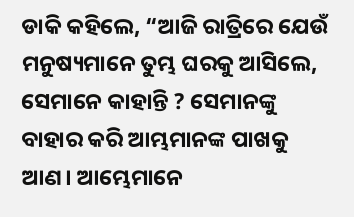ଡାକି କହିଲେ, “ଆଜି ରାତ୍ରିରେ ଯେଉଁ ମନୁଷ୍ୟମାନେ ତୁମ୍ଭ ଘରକୁ ଆସିଲେ, ସେମାନେ କାହାନ୍ତି ? ସେମାନଙ୍କୁ ବାହାର କରି ଆମ୍ଭମାନଙ୍କ ପାଖକୁ ଆଣ। ଆମ୍ଭେମାନେ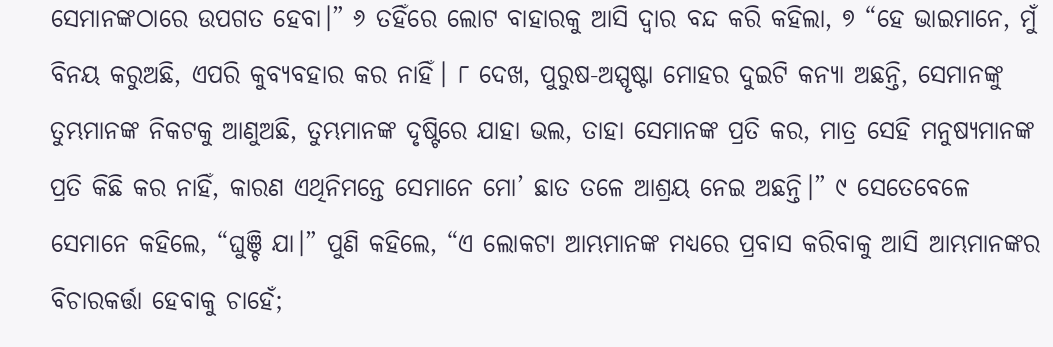ସେମାନଙ୍କଠାରେ ଉପଗତ ହେବା।” ୬ ତହିଁରେ ଲୋଟ ବାହାରକୁ ଆସି ଦ୍ୱାର ବନ୍ଦ କରି କହିଲା, ୭ “ହେ ଭାଇମାନେ, ମୁଁ ବିନୟ କରୁଅଛି, ଏପରି କୁବ୍ୟବହାର କର ନାହିଁ। ୮ ଦେଖ, ପୁରୁଷ-ଅସ୍ପୃଷ୍ଟା ମୋହର ଦୁଇଟି କନ୍ୟା ଅଛନ୍ତି, ସେମାନଙ୍କୁ ତୁମ୍ଭମାନଙ୍କ ନିକଟକୁ ଆଣୁଅଛି, ତୁମ୍ଭମାନଙ୍କ ଦୃଷ୍ଟିରେ ଯାହା ଭଲ, ତାହା ସେମାନଙ୍କ ପ୍ରତି କର, ମାତ୍ର ସେହି ମନୁଷ୍ୟମାନଙ୍କ ପ୍ରତି କିଛି କର ନାହିଁ, କାରଣ ଏଥିନିମନ୍ତେ ସେମାନେ ମୋ’ ଛାତ ତଳେ ଆଶ୍ରୟ ନେଇ ଅଛନ୍ତି।” ୯ ସେତେବେଳେ ସେମାନେ କହିଲେ, “ଘୁଞ୍ଚି ଯା।” ପୁଣି କହିଲେ, “ଏ ଲୋକଟା ଆମ୍ଭମାନଙ୍କ ମଧ୍ୟରେ ପ୍ରବାସ କରିବାକୁ ଆସି ଆମ୍ଭମାନଙ୍କର ବିଚାରକର୍ତ୍ତା ହେବାକୁ ଚାହେଁ;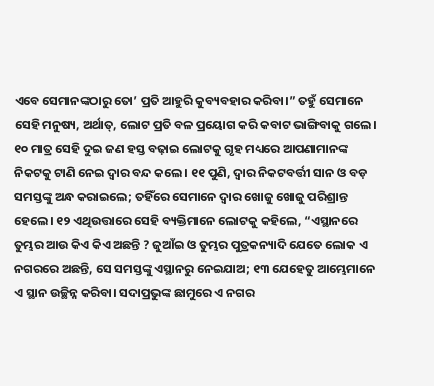ଏବେ ସେମାନଙ୍କଠାରୁ ତୋ’ ପ୍ରତି ଆହୁରି କୁବ୍ୟବହାର କରିବା।” ତହୁଁ ସେମାନେ ସେହି ମନୁଷ୍ୟ, ଅର୍ଥାତ୍, ଲୋଟ ପ୍ରତି ବଳ ପ୍ରୟୋଗ କରି କବାଟ ଭାଙ୍ଗିବାକୁ ଗଲେ। ୧୦ ମାତ୍ର ସେହି ଦୁଇ ଜଣ ହସ୍ତ ବଢ଼ାଇ ଲୋଟକୁ ଗୃହ ମଧ୍ୟରେ ଆପଣାମାନଙ୍କ ନିକଟକୁ ଟାଣି ନେଇ ଦ୍ୱାର ବନ୍ଦ କଲେ। ୧୧ ପୁଣି, ଦ୍ୱାର ନିକଟବର୍ତ୍ତୀ ସାନ ଓ ବଡ଼ ସମସ୍ତଙ୍କୁ ଅନ୍ଧ କରାଇଲେ; ତହିଁରେ ସେମାନେ ଦ୍ୱାର ଖୋଜୁ ଖୋଜୁ ପରିଶ୍ରାନ୍ତ ହେଲେ। ୧୨ ଏଥିଉତ୍ତାରେ ସେହି ବ୍ୟକ୍ତିମାନେ ଲୋଟକୁ କହିଲେ, “ଏସ୍ଥାନରେ ତୁମ୍ଭର ଆଉ କିଏ କିଏ ଅଛନ୍ତି ? ଜୁଆଁଇ ଓ ତୁମ୍ଭର ପୁତ୍ରକନ୍ୟାଦି ଯେତେ ଲୋକ ଏ ନଗରରେ ଅଛନ୍ତି, ସେ ସମସ୍ତଙ୍କୁ ଏସ୍ଥାନରୁ ନେଇଯାଅ; ୧୩ ଯେହେତୁ ଆମ୍ଭେମାନେ ଏ ସ୍ଥାନ ଉଚ୍ଛିନ୍ନ କରିବା। ସଦାପ୍ରଭୁଙ୍କ ଛାମୁରେ ଏ ନଗର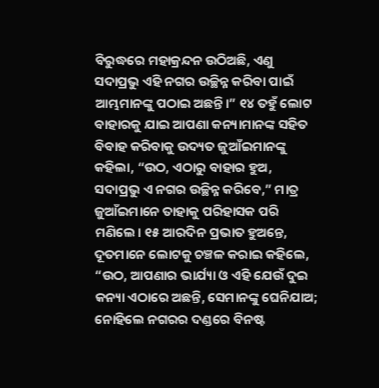ବିରୁଦ୍ଧରେ ମହାକ୍ରନ୍ଦନ ଉଠିଅଛି, ଏଣୁ ସଦାପ୍ରଭୁ ଏହି ନଗର ଉଚ୍ଛିନ୍ନ କରିବା ପାଇଁ ଆମ୍ଭମାନଙ୍କୁ ପଠାଇ ଅଛନ୍ତି।” ୧୪ ତହୁଁ ଲୋଟ ବାହାରକୁ ଯାଇ ଆପଣା କନ୍ୟାମାନଙ୍କ ସହିତ ବିବାହ କରିବାକୁ ଉଦ୍ୟତ ଜୁଆଁଇମାନଙ୍କୁ କହିଲା, “ଉଠ, ଏଠାରୁ ବାହାର ହୁଅ, ସଦାପ୍ରଭୁ ଏ ନଗର ଉଚ୍ଛିନ୍ନ କରିବେ,” ମାତ୍ର ଜୁଆଁଇମାନେ ତାହାକୁ ପରିହାସକ ପରି ମଣିଲେ। ୧୫ ଆରଦିନ ପ୍ରଭାତ ହୁଅନ୍ତେ, ଦୂତମାନେ ଲୋଟକୁ ଚଞ୍ଚଳ କରାଇ କହିଲେ, “ଉଠ, ଆପଣାର ଭାର୍ଯ୍ୟା ଓ ଏହି ଯେଉଁ ଦୁଇ କନ୍ୟା ଏଠାରେ ଅଛନ୍ତି, ସେମାନଙ୍କୁ ଘେନିଯାଅ; ନୋହିଲେ ନଗରର ଦଣ୍ଡରେ ବିନଷ୍ଟ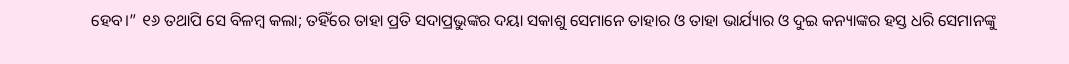ହେବ।” ୧୬ ତଥାପି ସେ ବିଳମ୍ବ କଲା; ତହିଁରେ ତାହା ପ୍ରତି ସଦାପ୍ରଭୁଙ୍କର ଦୟା ସକାଶୁ ସେମାନେ ତାହାର ଓ ତାହା ଭାର୍ଯ୍ୟାର ଓ ଦୁଇ କନ୍ୟାଙ୍କର ହସ୍ତ ଧରି ସେମାନଙ୍କୁ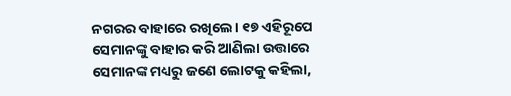ନଗରର ବାହାରେ ରଖିଲେ। ୧୭ ଏହିରୂପେ ସେମାନଙ୍କୁ ବାହାର କରି ଆଣିଲା ଉତ୍ତାରେ ସେମାନଙ୍କ ମଧ୍ୟରୁ ଜଣେ ଲୋଟକୁ କହିଲା,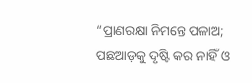“ପ୍ରାଣରକ୍ଷା ନିମନ୍ତେ ପଳାଅ; ପଛଆଡ଼କୁ ଦୃଷ୍ଟି କର ନାହିଁ ଓ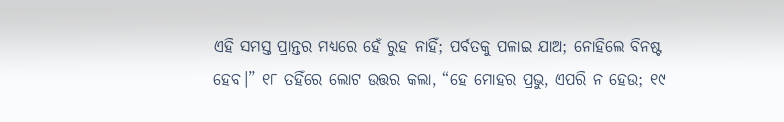ଏହି ସମସ୍ତ ପ୍ରାନ୍ତର ମଧ୍ୟରେ ହେଁ ରୁହ ନାହିଁ; ପର୍ବତକୁ ପଳାଇ ଯାଅ; ନୋହିଲେ ବିନଷ୍ଟ ହେବ।” ୧୮ ତହିଁରେ ଲୋଟ ଉତ୍ତର କଲା, “ହେ ମୋହର ପ୍ରଭୁ, ଏପରି ନ ହେଉ; ୧୯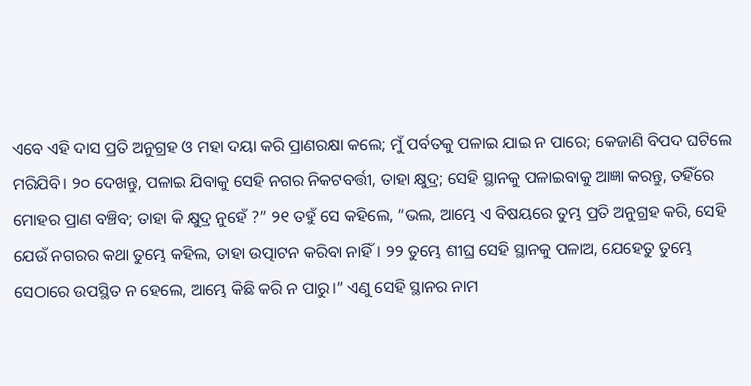ଏବେ ଏହି ଦାସ ପ୍ରତି ଅନୁଗ୍ରହ ଓ ମହା ଦୟା କରି ପ୍ରାଣରକ୍ଷା କଲେ; ମୁଁ ପର୍ବତକୁ ପଳାଇ ଯାଇ ନ ପାରେ; କେଜାଣି ବିପଦ ଘଟିଲେ ମରିଯିବି। ୨୦ ଦେଖନ୍ତୁ, ପଳାଇ ଯିବାକୁ ସେହି ନଗର ନିକଟବର୍ତ୍ତୀ, ତାହା କ୍ଷୁଦ୍ର; ସେହି ସ୍ଥାନକୁ ପଳାଇବାକୁ ଆଜ୍ଞା କରନ୍ତୁ, ତହିଁରେ ମୋହର ପ୍ରାଣ ବଞ୍ଚିବ; ତାହା କି କ୍ଷୁଦ୍ର ନୁହେଁ ?” ୨୧ ତହୁଁ ସେ କହିଲେ, “ଭଲ, ଆମ୍ଭେ ଏ ବିଷୟରେ ତୁମ୍ଭ ପ୍ରତି ଅନୁଗ୍ରହ କରି, ସେହି ଯେଉଁ ନଗରର କଥା ତୁମ୍ଭେ କହିଲ, ତାହା ଉତ୍ପାଟନ କରିବା ନାହିଁ। ୨୨ ତୁମ୍ଭେ ଶୀଘ୍ର ସେହି ସ୍ଥାନକୁ ପଳାଅ, ଯେହେତୁ ତୁମ୍ଭେ ସେଠାରେ ଉପସ୍ଥିତ ନ ହେଲେ, ଆମ୍ଭେ କିଛି କରି ନ ପାରୁ।” ଏଣୁ ସେହି ସ୍ଥାନର ନାମ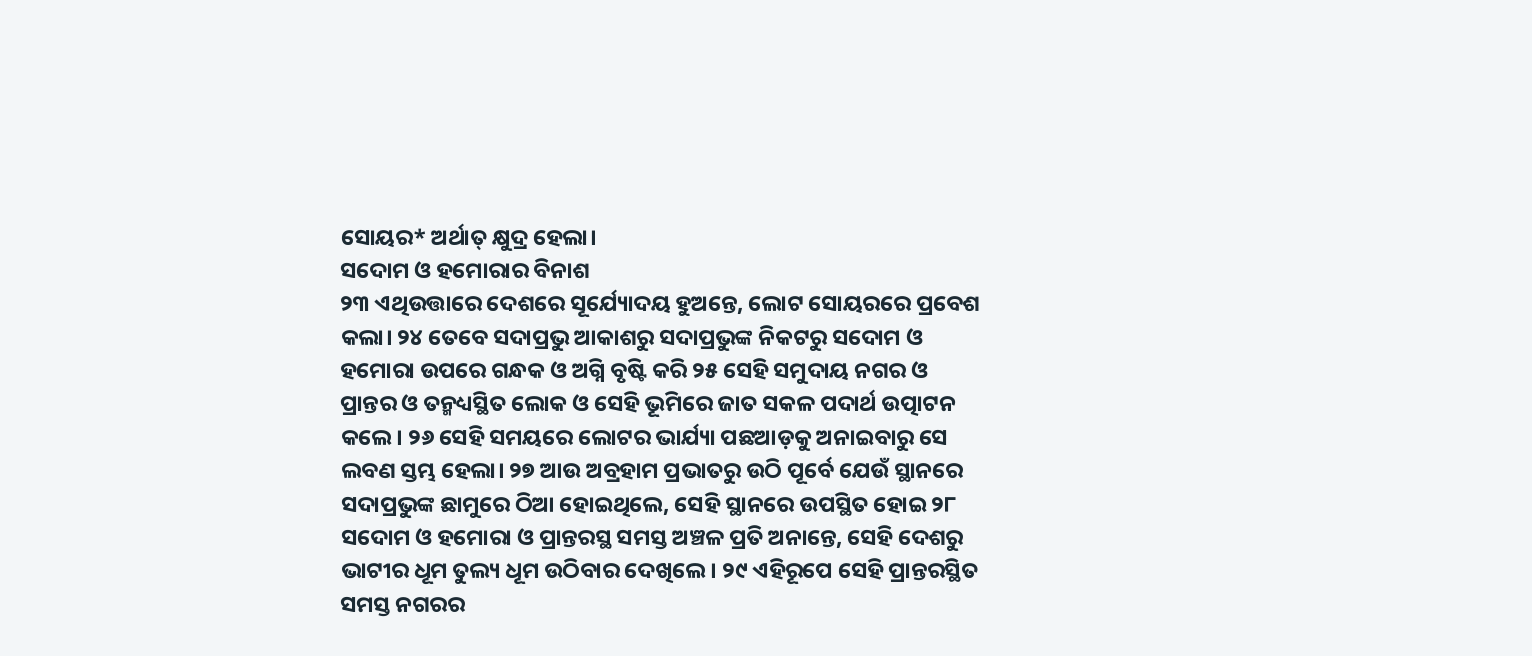ସୋୟର* ଅର୍ଥାତ୍ କ୍ଷୁଦ୍ର ହେଲା।
ସଦୋମ ଓ ହମୋରାର ବିନାଶ
୨୩ ଏଥିଉତ୍ତାରେ ଦେଶରେ ସୂର୍ଯ୍ୟୋଦୟ ହୁଅନ୍ତେ, ଲୋଟ ସୋୟରରେ ପ୍ରବେଶ କଲା। ୨୪ ତେବେ ସଦାପ୍ରଭୁ ଆକାଶରୁ ସଦାପ୍ରଭୁଙ୍କ ନିକଟରୁ ସଦୋମ ଓ ହମୋରା ଉପରେ ଗନ୍ଧକ ଓ ଅଗ୍ନି ବୃଷ୍ଟି କରି ୨୫ ସେହି ସମୁଦାୟ ନଗର ଓ ପ୍ରାନ୍ତର ଓ ତନ୍ମଧ୍ୟସ୍ଥିତ ଲୋକ ଓ ସେହି ଭୂମିରେ ଜାତ ସକଳ ପଦାର୍ଥ ଉତ୍ପାଟନ କଲେ। ୨୬ ସେହି ସମୟରେ ଲୋଟର ଭାର୍ଯ୍ୟା ପଛଆଡ଼କୁ ଅନାଇବାରୁ ସେ ଲବଣ ସ୍ତମ୍ଭ ହେଲା। ୨୭ ଆଉ ଅବ୍ରହାମ ପ୍ରଭାତରୁ ଉଠି ପୂର୍ବେ ଯେଉଁ ସ୍ଥାନରେ ସଦାପ୍ରଭୁଙ୍କ ଛାମୁରେ ଠିଆ ହୋଇଥିଲେ, ସେହି ସ୍ଥାନରେ ଉପସ୍ଥିତ ହୋଇ ୨୮ ସଦୋମ ଓ ହମୋରା ଓ ପ୍ରାନ୍ତରସ୍ଥ ସମସ୍ତ ଅଞ୍ଚଳ ପ୍ରତି ଅନାନ୍ତେ, ସେହି ଦେଶରୁ ଭାଟୀର ଧୂମ ତୁଲ୍ୟ ଧୂମ ଉଠିବାର ଦେଖିଲେ। ୨୯ ଏହିରୂପେ ସେହି ପ୍ରାନ୍ତରସ୍ଥିତ ସମସ୍ତ ନଗରର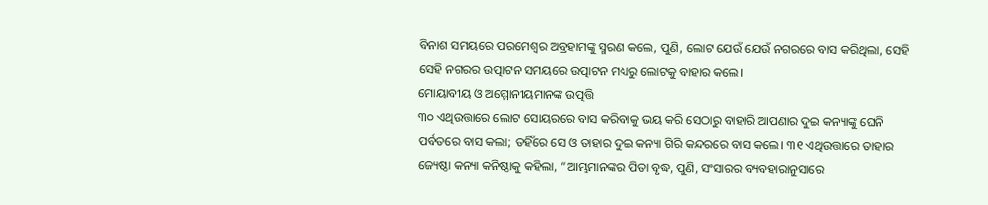ବିନାଶ ସମୟରେ ପରମେଶ୍ୱର ଅବ୍ରହାମଙ୍କୁ ସ୍ମରଣ କଲେ, ପୁଣି, ଲୋଟ ଯେଉଁ ଯେଉଁ ନଗରରେ ବାସ କରିଥିଲା, ସେହି ସେହି ନଗରର ଉତ୍ପାଟନ ସମୟରେ ଉତ୍ପାଟନ ମଧ୍ୟରୁ ଲୋଟକୁ ବାହାର କଲେ।
ମୋୟାବୀୟ ଓ ଅମ୍ମୋନୀୟମାନଙ୍କ ଉତ୍ପତ୍ତି
୩୦ ଏଥିଉତ୍ତାରେ ଲୋଟ ସୋୟରରେ ବାସ କରିବାକୁ ଭୟ କରି ସେଠାରୁ ବାହାରି ଆପଣାର ଦୁଇ କନ୍ୟାଙ୍କୁ ଘେନି ପର୍ବତରେ ବାସ କଲା; ତହିଁରେ ସେ ଓ ତାହାର ଦୁଇ କନ୍ୟା ଗିରି କନ୍ଦରରେ ବାସ କଲେ। ୩୧ ଏଥିଉତ୍ତାରେ ତାହାର ଜ୍ୟେଷ୍ଠା କନ୍ୟା କନିଷ୍ଠାକୁ କହିଲା, “ଆମ୍ଭମାନଙ୍କର ପିତା ବୃଦ୍ଧ, ପୁଣି, ସଂସାରର ବ୍ୟବହାରାନୁସାରେ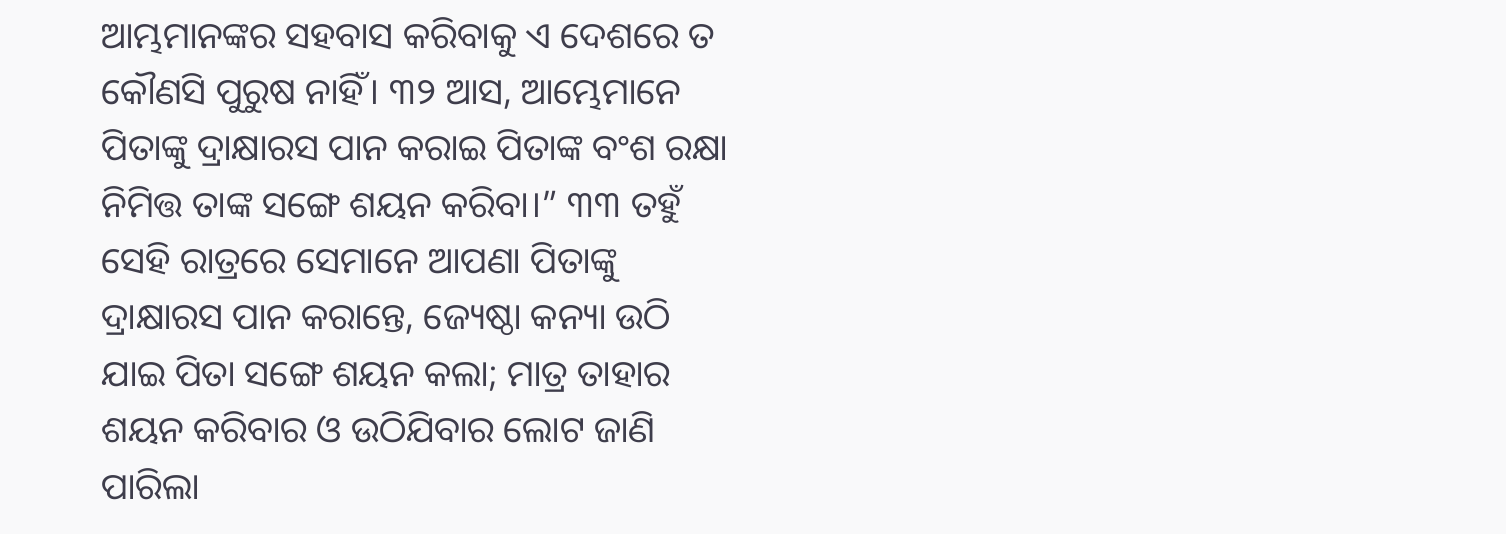ଆମ୍ଭମାନଙ୍କର ସହବାସ କରିବାକୁ ଏ ଦେଶରେ ତ କୌଣସି ପୁରୁଷ ନାହିଁ। ୩୨ ଆସ, ଆମ୍ଭେମାନେ ପିତାଙ୍କୁ ଦ୍ରାକ୍ଷାରସ ପାନ କରାଇ ପିତାଙ୍କ ବଂଶ ରକ୍ଷା ନିମିତ୍ତ ତାଙ୍କ ସଙ୍ଗେ ଶୟନ କରିବା।” ୩୩ ତହୁଁ ସେହି ରାତ୍ରରେ ସେମାନେ ଆପଣା ପିତାଙ୍କୁ ଦ୍ରାକ୍ଷାରସ ପାନ କରାନ୍ତେ, ଜ୍ୟେଷ୍ଠା କନ୍ୟା ଉଠି ଯାଇ ପିତା ସଙ୍ଗେ ଶୟନ କଲା; ମାତ୍ର ତାହାର ଶୟନ କରିବାର ଓ ଉଠିଯିବାର ଲୋଟ ଜାଣି ପାରିଲା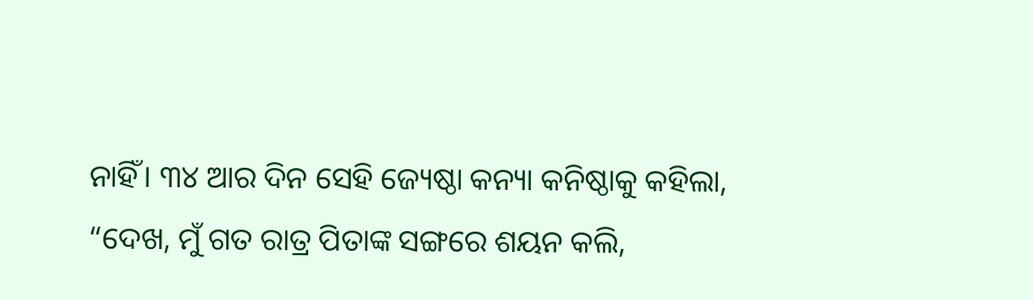ନାହିଁ। ୩୪ ଆର ଦିନ ସେହି ଜ୍ୟେଷ୍ଠା କନ୍ୟା କନିଷ୍ଠାକୁ କହିଲା, “ଦେଖ, ମୁଁ ଗତ ରାତ୍ର ପିତାଙ୍କ ସଙ୍ଗରେ ଶୟନ କଲି,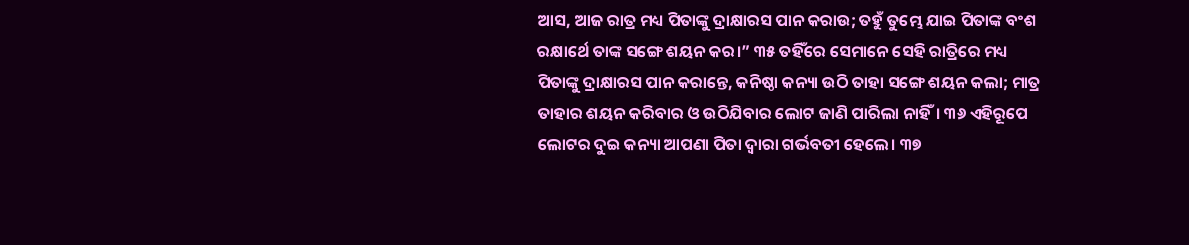ଆସ, ଆଜ ରାତ୍ର ମଧ୍ୟ ପିତାଙ୍କୁ ଦ୍ରାକ୍ଷାରସ ପାନ କରାଉ; ତହୁଁ ତୁମ୍ଭେ ଯାଇ ପିତାଙ୍କ ବଂଶ ରକ୍ଷାର୍ଥେ ତାଙ୍କ ସଙ୍ଗେ ଶୟନ କର।” ୩୫ ତହିଁରେ ସେମାନେ ସେହି ରାତ୍ରିରେ ମଧ୍ୟ ପିତାଙ୍କୁ ଦ୍ରାକ୍ଷାରସ ପାନ କରାନ୍ତେ, କନିଷ୍ଠା କନ୍ୟା ଉଠି ତାହା ସଙ୍ଗେ ଶୟନ କଲା; ମାତ୍ର ତାହାର ଶୟନ କରିବାର ଓ ଉଠିଯିବାର ଲୋଟ ଜାଣି ପାରିଲା ନାହିଁ। ୩୬ ଏହିରୂପେ ଲୋଟର ଦୁଇ କନ୍ୟା ଆପଣା ପିତା ଦ୍ୱାରା ଗର୍ଭବତୀ ହେଲେ। ୩୭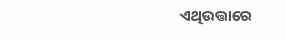ଏଥିଉତ୍ତାରେ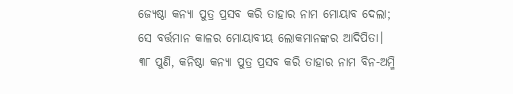ଜ୍ୟେଷ୍ଠା କନ୍ୟା ପୁତ୍ର ପ୍ରସବ କରି ତାହାର ନାମ ମୋୟାବ ଦେଲା; ସେ ବର୍ତ୍ତମାନ କାଳର ମୋୟାବୀୟ ଲୋକମାନଙ୍କର ଆଦିପିତା। ୩୮ ପୁଣି, କନିଷ୍ଠା କନ୍ୟା ପୁତ୍ର ପ୍ରସବ କରି ତାହାର ନାମ ବିନ-ଅମ୍ମି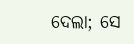ଦେଲା; ସେ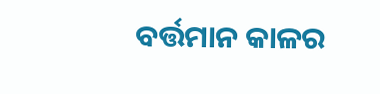ବର୍ତ୍ତମାନ କାଳର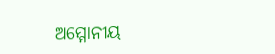ଅମ୍ମୋନୀୟ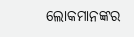ଲୋକମାନଙ୍କର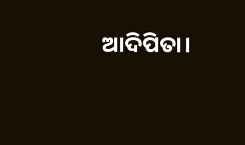ଆଦିପିତା।